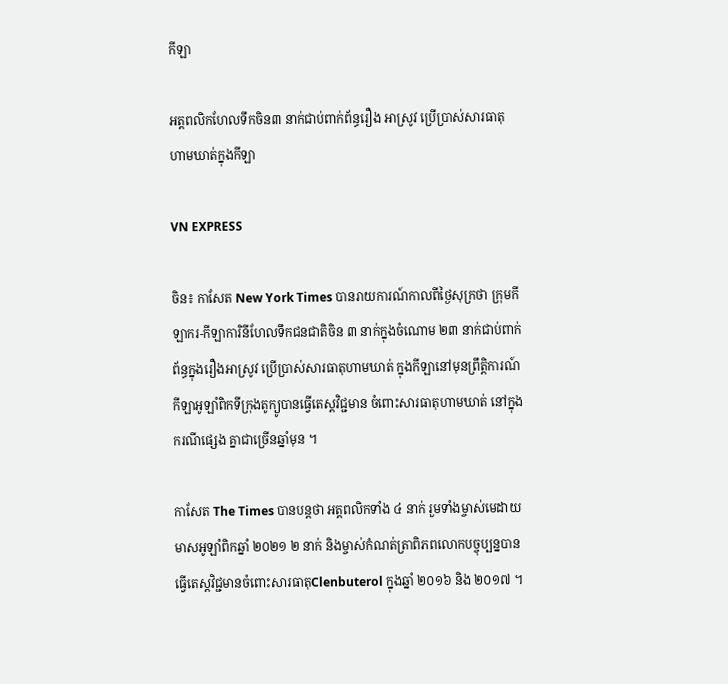កីឡា

អត្តពលិកហែលទឹកចិន៣ នាក់ជាប់ពាក់ព័ន្ធរឿង អាស្រូវ ប្រើប្រាស់សារធាតុ ហាមឃាត់ក្នុងកីឡា

VN EXPRESS

ចិន៖ កាសែត New York Times បានរាយការណ៍កាលពីថ្ងៃសុក្រថា ក្រុមកីឡាករ-កីឡាការិនីហែលទឹកជនជាតិចិន ៣ នាក់ក្នុងចំណោម ២៣ នាក់ជាប់ពាក់ព័ន្ធក្នុងរឿងអាស្រូវ ប្រើប្រាស់សារធាតុហាមឃាត់ ក្នុងកីឡានៅមុនព្រឹត្តិការណ៍ កីឡាអូឡាំពិកទីក្រុងតូក្យូបានធ្វើតេស្តវិជ្ជមាន ចំពោះសារធាតុហាមឃាត់ នៅក្នុងករណីផ្សេង គ្នាជាច្រើនឆ្នាំមុន ។

កាសែត The Times បានបន្តថា អត្តពលិកទាំង ៤ នាក់ រួមទាំងម្ចាស់មេដាយមាសអូឡាំពិកឆ្នាំ ២០២១ ២ នាក់ និងម្ចាស់កំណត់ត្រាពិភពលោកបច្ចុប្បន្នបានធ្វើតេស្តវិជ្ជមានចំពោះសារធាតុClenbuterol ក្នុងឆ្នាំ ២០១៦ និង ២០១៧ ។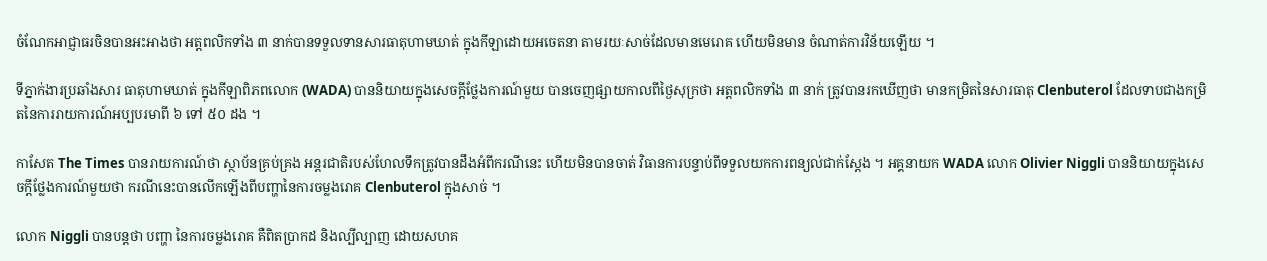ចំណែកអាជ្ញាធរចិនបានអះអាងថា អត្តពលិកទាំង ៣ នាក់បានទទួលទានសារធាតុហាមឃាត់ ក្នុងកីឡាដោយអចេតនា តាមរយៈសាច់ដែលមានមេរោគ ហើយមិនមាន ចំណាត់ការវិន័យឡើយ ។

ទីភ្នាក់ងារប្រឆាំងសារ ធាតុហាមឃាត់ ក្នុងកីឡាពិភពលោក (WADA) បាននិយាយក្នុងសេចក្តីថ្លែងការណ៍មួយ បានចេញផ្សាយកាលពីថ្ងៃសុក្រថា អត្តពលិកទាំង ៣ នាក់ ត្រូវបានរកឃើញថា មានកម្រិតនៃសារធាតុ Clenbuterol ដែលទាបជាងកម្រិតនៃការរាយការណ៍អប្បបរមាពី ៦ ទៅ ៥០ ដង ។

កាសែត The Times បានរាយការណ៍ថា ស្ថាប័នគ្រប់គ្រង អន្តរជាតិរបស់ហែលទឹកត្រូវបានដឹងអំពីករណីនេះ ហើយមិនបានចាត់ វិធានការបន្ទាប់ពីទទួលយកការពន្យល់ជាក់ស្តែង ។ អគ្គនាយក WADA លោក Olivier Niggli បាននិយាយក្នុងសេចក្តីថ្លែងការណ៍មួយថា ករណីនេះបានលើកឡើងពីបញ្ហានៃការចម្លងរោគ Clenbuterol ក្នុងសាច់ ។

លោក Niggli បានបន្តថា បញ្ហា នៃការចម្លងរោគ គឺពិតប្រាកដ និងល្បីល្បាញ ដោយសហគ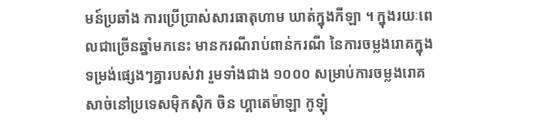មន៍ប្រឆាំង ការប្រើប្រាស់សារធាតុហាម ឃាត់ក្នុងកីឡា ។ ក្នុងរយៈពេលជាច្រើនឆ្នាំមកនេះ មានករណីរាប់ពាន់ករណី នៃការចម្លងរោគក្នុងទម្រង់ផ្សេងៗគ្នារបស់វា រួមទាំងជាង ១០០០ សម្រាប់ការចម្លងរោគសាច់នៅប្រទេសម៉ិកស៊ិក ចិន ហ្គាតេម៉ាឡា កូឡុំ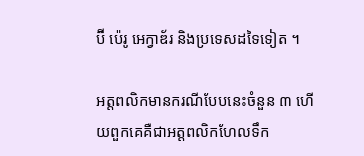ប៊ី ប៉េរូ អេក្វាឌ័រ និងប្រទេសដទៃទៀត ។

អត្តពលិកមានករណីបែបនេះចំនួន ៣ ហើយពួកគេគឺជាអត្តពលិកហែលទឹក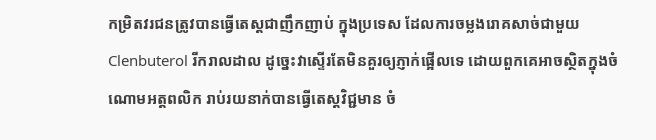កម្រិតវរជនត្រូវបានធ្វើតេស្តជាញឹកញាប់ ក្នុងប្រទេស ដែលការចម្លងរោគសាច់ជាមួយ Clenbuterol រីករាលដាល ដូច្នេះវាស្ទើរតែមិនគួរឲ្យភ្ញាក់ផ្អើលទេ ដោយពួកគេអាចស្ថិតក្នុងចំណោមអត្តពលិក រាប់រយនាក់បានធ្វើតេស្តវិជ្ជមាន ចំ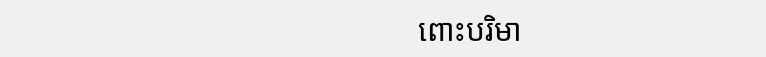ពោះបរិមា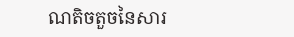ណតិចតួចនៃសារ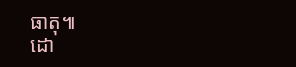ធាតុ៕
ដោ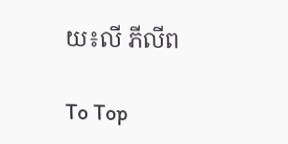យ៖លី ភីលីព

To Top